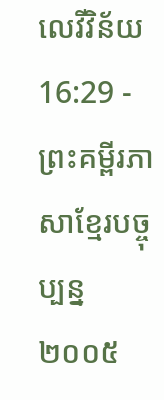លេវីវិន័យ 16:29 - ព្រះគម្ពីរភាសាខ្មែរបច្ចុប្បន្ន ២០០៥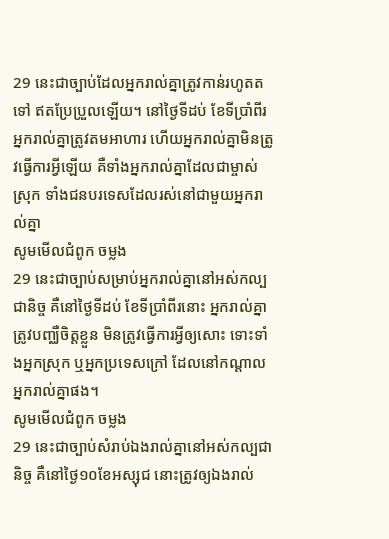29 នេះជាច្បាប់ដែលអ្នករាល់គ្នាត្រូវកាន់រហូតតទៅ ឥតប្រែប្រួលឡើយ។ នៅថ្ងៃទីដប់ ខែទីប្រាំពីរ អ្នករាល់គ្នាត្រូវតមអាហារ ហើយអ្នករាល់គ្នាមិនត្រូវធ្វើការអ្វីឡើយ គឺទាំងអ្នករាល់គ្នាដែលជាម្ចាស់ស្រុក ទាំងជនបរទេសដែលរស់នៅជាមួយអ្នករាល់គ្នា
សូមមើលជំពូក ចម្លង
29 នេះជាច្បាប់សម្រាប់អ្នករាល់គ្នានៅអស់កល្បជានិច្ច គឺនៅថ្ងៃទីដប់ ខែទីប្រាំពីរនោះ អ្នករាល់គ្នាត្រូវបញ្ឈឺចិត្តខ្លួន មិនត្រូវធ្វើការអ្វីឲ្យសោះ ទោះទាំងអ្នកស្រុក ឬអ្នកប្រទេសក្រៅ ដែលនៅកណ្ដាលអ្នករាល់គ្នាផង។
សូមមើលជំពូក ចម្លង
29 នេះជាច្បាប់សំរាប់ឯងរាល់គ្នានៅអស់កល្បជានិច្ច គឺនៅថ្ងៃ១០ខែអស្សុជ នោះត្រូវឲ្យឯងរាល់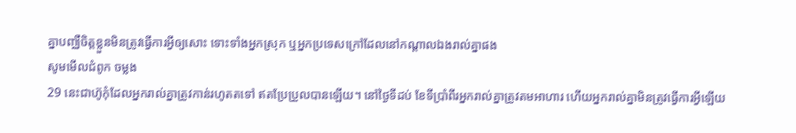គ្នាបញ្ឈឺចិត្តខ្លួនមិនត្រូវធ្វើការអ្វីឲ្យសោះ ទោះទាំងអ្នកស្រុក ឬអ្នកប្រទេសក្រៅដែលនៅកណ្តាលឯងរាល់គ្នាផង
សូមមើលជំពូក ចម្លង
29 នេះជាហ៊ូកុំដែលអ្នករាល់គ្នាត្រូវកាន់រហូតតទៅ ឥតប្រែប្រួលបានឡើយ។ នៅថ្ងៃទីដប់ ខែទីប្រាំពីរអ្នករាល់គ្នាត្រូវតមអាហារ ហើយអ្នករាល់គ្នាមិនត្រូវធ្វើការអ្វីឡើយ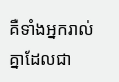គឺទាំងអ្នករាល់គ្នាដែលជា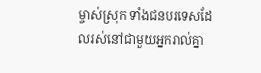ម្ចាស់ស្រុក ទាំងជនបរទេសដែលរស់នៅជាមួយអ្នករាល់គ្នា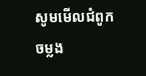សូមមើលជំពូក ចម្លង